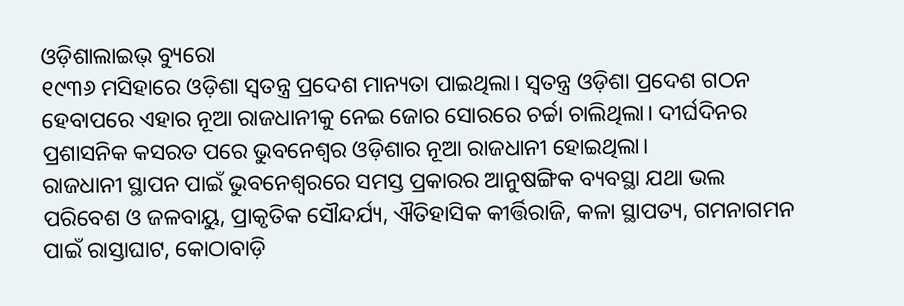ଓଡ଼ିଶାଲାଇଭ୍ ବ୍ୟୁରୋ
୧୯୩୬ ମସିହାରେ ଓଡ଼ିଶା ସ୍ୱତନ୍ତ୍ର ପ୍ରଦେଶ ମାନ୍ୟତା ପାଇଥିଲା। ସ୍ଵତନ୍ତ୍ର ଓଡ଼ିଶା ପ୍ରଦେଶ ଗଠନ ହେବାପରେ ଏହାର ନୂଆ ରାଜଧାନୀକୁ ନେଇ ଜୋର ସୋରରେ ଚର୍ଚ୍ଚା ଚାଲିଥିଲା। ଦୀର୍ଘଦିନର ପ୍ରଶାସନିକ କସରତ ପରେ ଭୁବନେଶ୍ୱର ଓଡ଼ିଶାର ନୂଆ ରାଜଧାନୀ ହୋଇଥିଲା।
ରାଜଧାନୀ ସ୍ଥାପନ ପାଇଁ ଭୁବନେଶ୍ୱରରେ ସମସ୍ତ ପ୍ରକାରର ଆନୁଷଙ୍ଗିକ ବ୍ୟବସ୍ଥା ଯଥା ଭଲ ପରିବେଶ ଓ ଜଳବାୟୁ, ପ୍ରାକୃତିକ ସୌନ୍ଦର୍ଯ୍ୟ, ଐତିହାସିକ କୀର୍ତ୍ତିରାଜି, କଳା ସ୍ଥାପତ୍ୟ, ଗମନାଗମନ ପାଇଁ ରାସ୍ତାଘାଟ, କୋଠାବାଡ଼ି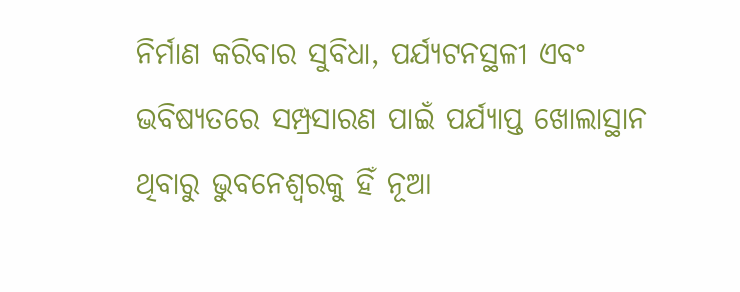ନିର୍ମାଣ କରିବାର ସୁବିଧା, ପର୍ଯ୍ୟଟନସ୍ଥଳୀ ଏବଂ ଭବିଷ୍ୟତରେ ସମ୍ପ୍ରସାରଣ ପାଇଁ ପର୍ଯ୍ୟାପ୍ତ ଖୋଲାସ୍ଥାନ ଥିବାରୁ ଭୁବନେଶ୍ୱରକୁ ହିଁ ନୂଆ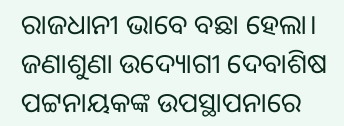ରାଜଧାନୀ ଭାବେ ବଛା ହେଲା।
ଜଣାଶୁଣା ଉଦ୍ୟୋଗୀ ଦେବାଶିଷ ପଟ୍ଟନାୟକଙ୍କ ଉପସ୍ଥାପନାରେ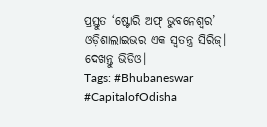ପ୍ରସ୍ତୁତ ‘ଷ୍ଟୋରି ଅଫ୍ ଭୁବନେଶ୍ୱର’ ଓଡ଼ିଶାଲାଇଭର ଏକ ସ୍ୱତନ୍ତ୍ର ସିରିଜ୍। ଦେଖନ୍ତୁ ଭିଡିଓ।
Tags: #Bhubaneswar #CapitalofOdisha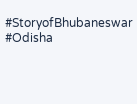#StoryofBhubaneswar #Odisha